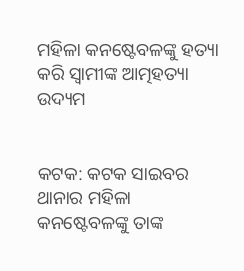ମହିଳା କନଷ୍ଟେବଳଙ୍କୁ ହତ୍ୟା କରି ସ୍ବାମୀଙ୍କ ଆତ୍ମହତ୍ୟା ଉଦ୍ୟମ


କଟକ: କଟକ ସାଇବର ଥାନାର ମହିଳା କନଷ୍ଟେବଳଙ୍କୁ ତାଙ୍କ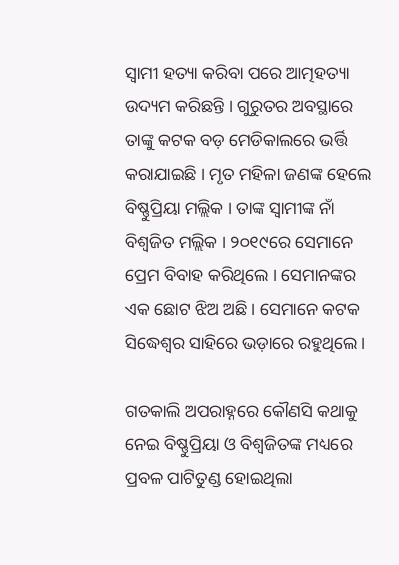ସ୍ବାମୀ ହତ୍ୟା କରିବା ପରେ ଆତ୍ମହତ୍ୟା ଉଦ୍ୟମ କରିଛନ୍ତି । ଗୁରୁତର ଅବସ୍ଥାରେ ତାଙ୍କୁ କଟକ ବଡ଼ ମେଡିକାଲରେ ଭର୍ତ୍ତି କରାଯାଇଛି । ମୃତ ମହିଳା ଜଣଙ୍କ ହେଲେ ବିଷ୍ଣୁପ୍ରିୟା ମଲ୍ଲିକ । ତାଙ୍କ ସ୍ୱାମୀଙ୍କ ନାଁ ବିଶ୍ୱଜିତ ମଲ୍ଲିକ । ୨୦୧୯ରେ ସେମାନେ ପ୍ରେମ ବିବାହ କରିଥିଲେ । ସେମାନଙ୍କର ଏକ ଛୋଟ ଝିଅ ଅଛି । ସେମାନେ କଟକ ସିଦ୍ଧେଶ୍ୱର ସାହିରେ ଭଡ଼ାରେ ରହୁଥିଲେ ।

ଗତକାଲି ଅପରାହ୍ନରେ କୌଣସି କଥାକୁ ନେଇ ବିଷ୍ଣୁପ୍ରିୟା ଓ ବିଶ୍ୱଜିତଙ୍କ ମଧ୍ୟରେ ପ୍ରବଳ ପାଟିତୁଣ୍ଡ ହୋଇଥିଲା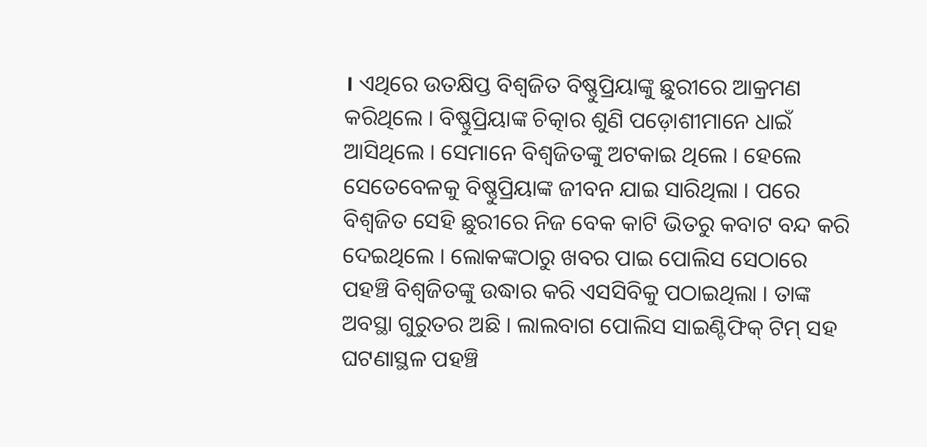। ଏଥିରେ ଉତକ୍ଷିପ୍ତ ବିଶ୍ୱଜିତ ବିଷ୍ଣୁପ୍ରିୟାଙ୍କୁ ଛୁରୀରେ ଆକ୍ରମଣ କରିଥିଲେ । ବିଷ୍ଣୁପ୍ରିୟାଙ୍କ ଚିତ୍କାର ଶୁଣି ପଡ଼ୋଶୀମାନେ ଧାଇଁ ଆସିଥିଲେ । ସେମାନେ ବିଶ୍ୱଜିତଙ୍କୁ ଅଟକାଇ ଥିଲେ । ହେଲେ ସେତେବେଳକୁ ବିଷ୍ଣୁପ୍ରିୟାଙ୍କ ଜୀବନ ଯାଇ ସାରିଥିଲା । ପରେ ବିଶ୍ୱଜିତ ସେହି ଛୁରୀରେ ନିଜ ବେକ କାଟି ଭିତରୁ କବାଟ ବନ୍ଦ କରି ଦେଇଥିଲେ । ଲୋକଙ୍କଠାରୁ ଖବର ପାଇ ପୋଲିସ ସେଠାରେ ପହଞ୍ଚି ବିଶ୍ୱଜିତଙ୍କୁ ଉଦ୍ଧାର କରି ଏସସିବିକୁ ପଠାଇଥିଲା । ତାଙ୍କ ଅବସ୍ଥା ଗୁରୁତର ଅଛି । ଲାଲବାଗ ପୋଲିସ ସାଇଣ୍ଟିଫିକ୍ ଟିମ୍ ସହ ଘଟଣାସ୍ଥଳ ପହଞ୍ଚି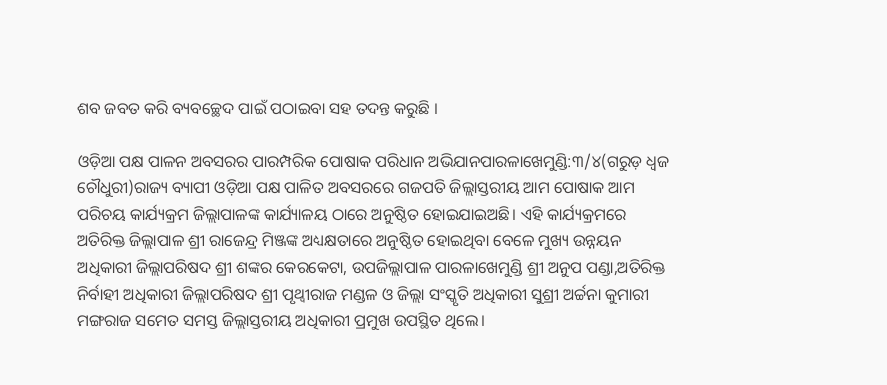ଶବ ଜବତ କରି ବ୍ୟବଚ୍ଛେଦ ପାଇଁ ପଠାଇବା ସହ ତଦନ୍ତ କରୁଛି ।

ଓଡ଼ିଆ ପକ୍ଷ ପାଳନ ଅବସରର ପାରମ୍ପରିକ ପୋଷାକ ପରିଧାନ ଅଭିଯାନପାରଳାଖେମୁଣ୍ଡି:୩/୪(ଗରୁଡ଼ ଧ୍ଵଜ ଚୌଧୁରୀ)ରାଜ୍ୟ ବ୍ୟାପୀ ଓଡ଼ିଆ ପକ୍ଷ ପାଳିତ ଅବସରରେ ଗଜପତି ଜିଲ୍ଲାସ୍ତରୀୟ ଆମ ପୋଷାକ ଆମ ପରିଚୟ କାର୍ଯ୍ୟକ୍ରମ ଜିଲ୍ଲାପାଳଙ୍କ କାର୍ଯ୍ୟାଳୟ ଠାରେ ଅନୁଷ୍ଠିତ ହୋଇଯାଇଅଛି। ଏହି କାର୍ଯ୍ୟକ୍ରମରେ ଅତିରିକ୍ତ ଜିଲ୍ଲାପାଳ ଶ୍ରୀ ରାଜେନ୍ଦ୍ର ମିଞ୍ଜଙ୍କ ଅଧ୍ୟକ୍ଷତାରେ ଅନୁଷ୍ଠିତ ହୋଇଥିବା ବେଳେ ମୁଖ୍ୟ ଉନ୍ନୟନ ଅଧିକାରୀ ଜିଲ୍ଲାପରିଷଦ ଶ୍ରୀ ଶଙ୍କର କେରକେଟା, ଉପଜିଲ୍ଲାପାଳ ପାରଳାଖେମୁଣ୍ଡି ଶ୍ରୀ ଅନୁପ ପଣ୍ଡା,ଅତିରିକ୍ତ ନିର୍ବାହୀ ଅଧିକାରୀ ଜିଲ୍ଲାପରିଷଦ ଶ୍ରୀ ପୃଥ୍ୱୀରାଜ ମଣ୍ଡଳ ଓ ଜିଲ୍ଲା ସଂସ୍କୃତି ଅଧିକାରୀ ସୁଶ୍ରୀ ଅର୍ଚ୍ଚନା କୁମାରୀ ମଙ୍ଗରାଜ ସମେତ ସମସ୍ତ ଜିଲ୍ଲାସ୍ତରୀୟ ଅଧିକାରୀ ପ୍ରମୁଖ ଉପସ୍ଥିତ ଥିଲେ।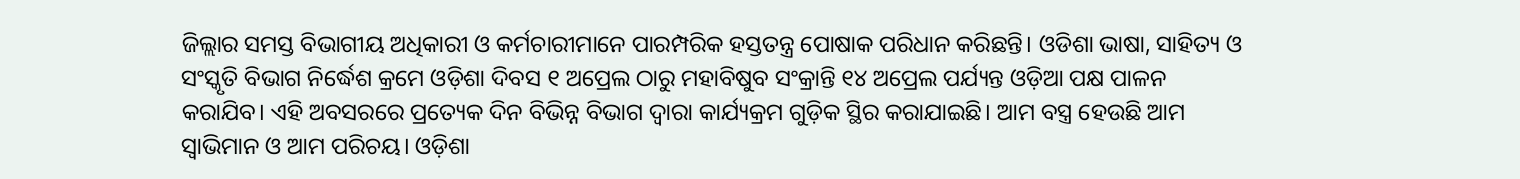ଜିଲ୍ଲାର ସମସ୍ତ ବିଭାଗୀୟ ଅଧିକାରୀ ଓ କର୍ମଚାରୀମାନେ ପାରମ୍ପରିକ ହସ୍ତତନ୍ତ୍ର ପୋଷାକ ପରିଧାନ କରିଛନ୍ତି। ଓଡିଶା ଭାଷା, ସାହିତ୍ୟ ଓ ସଂସ୍କୃତି ବିଭାଗ ନିର୍ଦ୍ଧେଶ କ୍ରମେ ଓଡ଼ିଶା ଦିବସ ୧ ଅପ୍ରେଲ ଠାରୁ ମହାବିଷୁବ ସଂକ୍ରାନ୍ତି ୧୪ ଅପ୍ରେଲ ପର୍ଯ୍ୟନ୍ତ ଓଡ଼ିଆ ପକ୍ଷ ପାଳନ କରାଯିବ। ଏହି ଅବସରରେ ପ୍ରତ୍ୟେକ ଦିନ ବିଭିନ୍ନ ବିଭାଗ ଦ୍ଵାରା କାର୍ଯ୍ୟକ୍ରମ ଗୁଡ଼ିକ ସ୍ଥିର କରାଯାଇଛି। ଆମ ବସ୍ତ୍ର ହେଉଛି ଆମ ସ୍ୱାଭିମାନ ଓ ଆମ ପରିଚୟ। ଓଡ଼ିଶା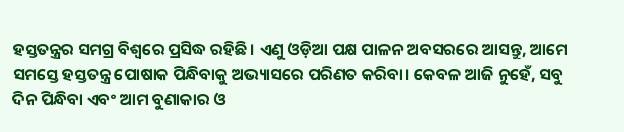ହସ୍ତତନ୍ତ୍ରର ସମଗ୍ର ବିଶ୍ୱରେ ପ୍ରସିଦ୍ଧ ରହିଛି। ଏଣୁ ଓଡ଼ିଆ ପକ୍ଷ ପାଳନ ଅବସରରେ ଆସନ୍ତୁ, ଆମେ ସମସ୍ତେ ହସ୍ତତନ୍ତ୍ର ପୋଷାକ ପିନ୍ଧିବାକୁ ଅଭ୍ୟାସରେ ପରିଣତ କରିବା। କେବଳ ଆଜି ନୁହେଁ, ସବୁ ଦିନ ପିନ୍ଧିବା ଏବଂ ଆମ ବୁଣାକାର ଓ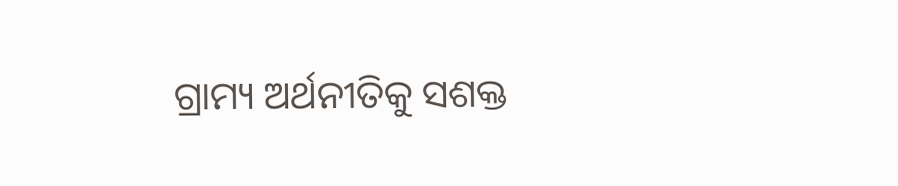ଗ୍ରାମ୍ୟ ଅର୍ଥନୀତିକୁ ସଶକ୍ତ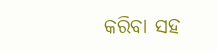କରିବା ସହ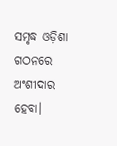ସମୃଦ୍ଧ ଓଡ଼ିଶା ଗଠନରେ ଅଂଶୀଦାର ହେବା।